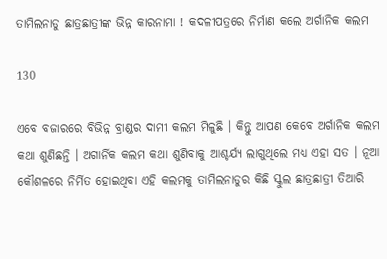ତାମିଲନାଡୁ ଛାତ୍ରଛାତ୍ରୀଙ୍କ ଭିନ୍ନ କାରନାମା ! କଦଳୀପତ୍ରରେ ନିର୍ମାଣ କଲେ ଅର୍ଗାନିକ କଲମ

130

ଏବେ ବଜାରରେ ବିଭିନ୍ନ ବ୍ରାଣ୍ଡର ଦାମୀ କଲମ ମିଳୁଛି । କିନ୍ତୁ ଆପଣ କେବେ ଅର୍ଗାନିକ କଲମ କଥା ଶୁଣିଛନ୍ତି । ଅଗାର୍ନିକ କଲମ କଥା ଶୁଣିବାକୁ ଆଶ୍ଚର୍ଯ୍ୟ ଲାଗୁଥିଲେ ମଧ୍ୟ ଏହା ସତ । ନୂଆ କୌଶଳରେ ନିର୍ମିତ ହୋଇଥିବା ଏହି କଲମକୁ ତାମିଲନାଡୁର କିଛି ସ୍କୁଲ ଛାତ୍ରଛାତ୍ରୀ ତିଆରି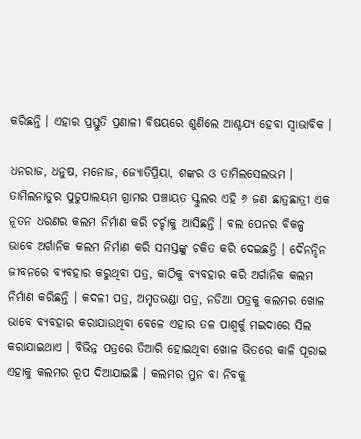କରିଛନ୍ତି । ଏହାର ପ୍ରସ୍ତୁତି ପ୍ରଣାଳୀ ବିଷୟରେ ଶୁଣିଲେ ଆଶ୍ଚଯ୍ୟ ହେବା ସ୍ୱାଭାବିକ ।

ଧନରାଜ, ଧନୁଷ, ମନୋଜ, ଜ୍ୟୋତିପ୍ରିୟା, ଶଙ୍କର ଓ ତାମିଲସେଲଭମ । ତାମିଲନାଡୁର ପୁଡୁପାଲୟମ ଗ୍ରାମର ପଞ୍ଚାୟତ ସ୍କୁଲର ଏହି ୬ ଜଣ ଛାତ୍ରଛାତ୍ରୀ ଏକ ନୂତନ ଧରଣର କଲମ ନିର୍ମାଣ କରି ଚର୍ଚ୍ଚାକୁ ଆସିଛନ୍ତି । ବଲ ପେନର ବିକଳ୍ପ ଭାବେ ଅର୍ଗାନିକ କଲମ ନିର୍ମାଣ କରି ସମସ୍ତଙ୍କୁ ଚକିତ କରି ଦେଇଛନ୍ତି । ଦୈନନ୍ଦିନ ଜୀବନରେ ବ୍ୟବହାର କରୁଥିବା ପତ୍ର, କାଠିକୁ ବ୍ୟବହାର କରି ଅର୍ଗାନିକ କଲମ ନିର୍ମାଣ କରିଛନ୍ତି । କଦଳୀ ପତ୍ର, ଅମୃତଭଣ୍ଡା ପତ୍ର, ନଡିଆ ପତ୍ରକୁ କଲମର ଖୋଳ ଭାବେ ବ୍ୟବହାର କରାଯାଉଥିବା ବେଳେ ଏହାର ତଳ ପାଶ୍ୱର୍କୁ ମଇଦାରେ ସିଲ କରାଯାଇଥାଏ । ବିଭିନ୍ନ ପତ୍ରରେ ତିଆରି ହୋଇଥିବା ଖୋଳ ଭିତରେ କାଳି ପୂରାଇ ଏହାକୁ କଲମର ରୂପ ଦିଆଯାଇଛି । କଲମର ମୁନ ବା ନିବକୁ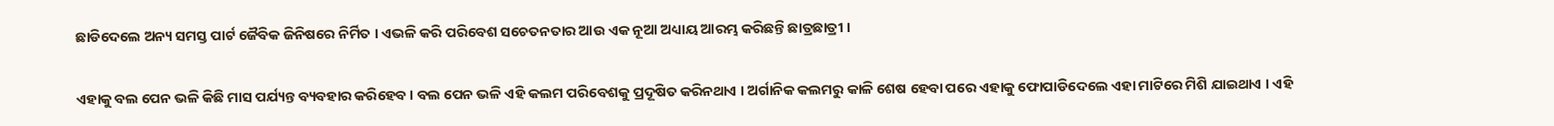ଛାଡିଦେଲେ ଅନ୍ୟ ସମସ୍ତ ପାର୍ଟ ଜୈବିକ ଜିନିଷରେ ନିର୍ମିତ । ଏଭଳି କରି ପରିବେଶ ସଚେତନତାର ଆଉ ଏକ ନୂଆ ଅଧ୍ୟାୟ ଆରମ୍ଭ କରିଛନ୍ତି ଛାତ୍ରଛାତ୍ରୀ ।

ଏହାକୁ ବଲ ପେନ ଭଳି କିଛି ମାସ ପର୍ଯ୍ୟନ୍ତ ବ୍ୟବହାର କରିହେବ । ବଲ ପେନ ଭଳି ଏହି କଲମ ପରିବେଶକୁ ପ୍ରଦୂଷିତ କରିନଥାଏ । ଅର୍ଗାନିକ କଲମରୁ କାଳି ଶେଷ ହେବା ପରେ ଏହାକୁ ଫୋପାଡିଦେଲେ ଏହା ମାଟିରେ ମିଶି ଯାଇଥାଏ । ଏହି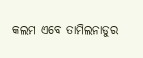କଲମ ଏବେ ତାମିଲନାଡୁର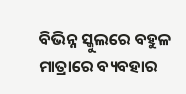ବିଭିନ୍ନ ସ୍କୁଲରେ ବହୁଳ ମାତ୍ରାରେ ବ୍ୟବହାର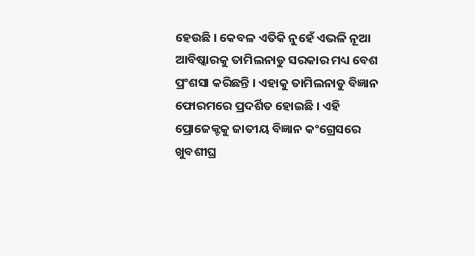ହେଉଛି । କେବଳ ଏତିକି ନୁହେଁ ଏଭଳି ନୂଆ ଆବିଷ୍କାରକୁ ତାମିଲନାଡୁ ସରକାର ମଧ୍ୟ ବେଶ ପ୍ରଂଶସା କରିଛନ୍ତି । ଏହାକୁ ତାମିଲନାଡୁ ବିଜ୍ଞାନ ଫୋରମରେ ପ୍ରଦର୍ଶିତ ହୋଇଛି । ଏହି ପ୍ରୋଜେକ୍ଟକୁ ଜାତୀୟ ବିଜ୍ଞାନ କଂଗ୍ରେସରେ ଖୁବଶୀଘ୍ର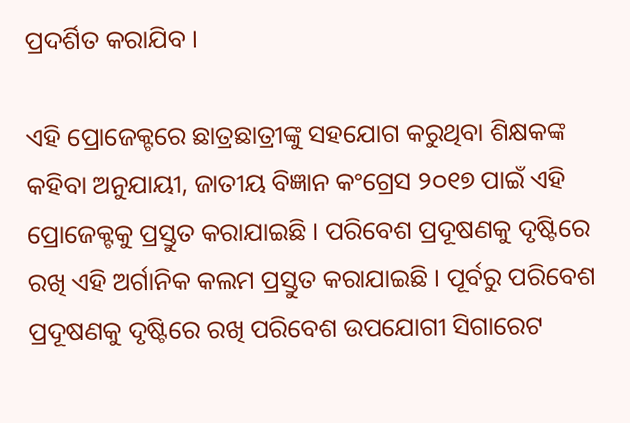ପ୍ରଦର୍ଶିତ କରାଯିବ ।

ଏହି ପ୍ରୋଜେକ୍ଟରେ ଛାତ୍ରଛାତ୍ରୀଙ୍କୁ ସହଯୋଗ କରୁଥିବା ଶିକ୍ଷକଙ୍କ କହିବା ଅନୁଯାୟୀ, ଜାତୀୟ ବିଜ୍ଞାନ କଂଗ୍ରେସ ୨୦୧୭ ପାଇଁ ଏହି ପ୍ରୋଜେକ୍ଟକୁ ପ୍ରସ୍ତୁତ କରାଯାଇଛି । ପରିବେଶ ପ୍ରଦୂଷଣକୁ ଦୃଷ୍ଟିରେ ରଖି ଏହି ଅର୍ଗାନିକ କଲମ ପ୍ରସ୍ତୁତ କରାଯାଇଛି । ପୂର୍ବରୁ ପରିବେଶ ପ୍ରଦୂଷଣକୁ ଦୃଷ୍ଟିରେ ରଖି ପରିବେଶ ଉପଯୋଗୀ ସିଗାରେଟ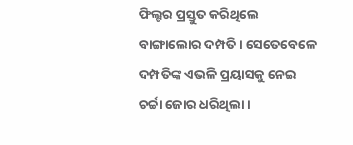ଫିଲ୍ଟର ପ୍ରସ୍ତୁତ କରିଥିଲେ ବାଙ୍ଗାଲୋର ଦମ୍ପତି । ସେତେବେଳେ ଦମ୍ପତିଙ୍କ ଏଭଳି ପ୍ରୟାସକୁ ନେଇ ଚର୍ଚ୍ଚା ଜୋର ଧରିଥିଲା ।